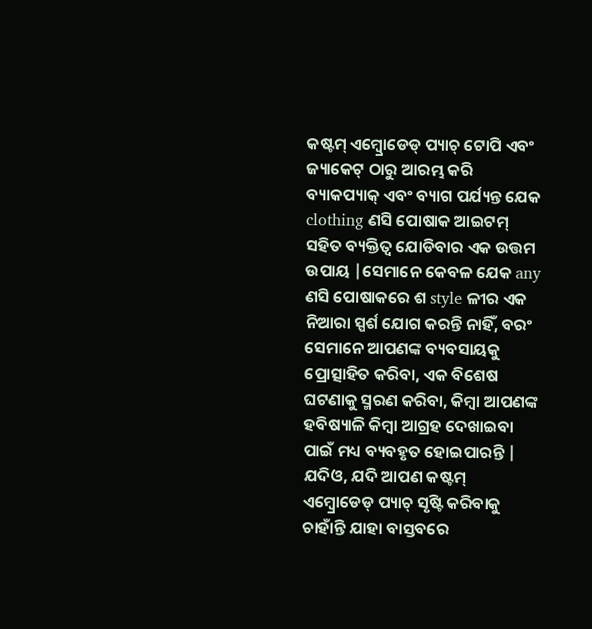କଷ୍ଟମ୍ ଏମ୍ବ୍ରୋଡେଡ୍ ପ୍ୟାଚ୍ ଟୋପି ଏବଂ ଜ୍ୟାକେଟ୍ ଠାରୁ ଆରମ୍ଭ କରି ବ୍ୟାକପ୍ୟାକ୍ ଏବଂ ବ୍ୟାଗ ପର୍ଯ୍ୟନ୍ତ ଯେକ clothing ଣସି ପୋଷାକ ଆଇଟମ୍ ସହିତ ବ୍ୟକ୍ତିତ୍ୱ ଯୋଡିବାର ଏକ ଉତ୍ତମ ଉପାୟ |ସେମାନେ କେବଳ ଯେକ any ଣସି ପୋଷାକରେ ଶ style ଳୀର ଏକ ନିଆରା ସ୍ପର୍ଶ ଯୋଗ କରନ୍ତି ନାହିଁ, ବରଂ ସେମାନେ ଆପଣଙ୍କ ବ୍ୟବସାୟକୁ ପ୍ରୋତ୍ସାହିତ କରିବା, ଏକ ବିଶେଷ ଘଟଣାକୁ ସ୍ମରଣ କରିବା, କିମ୍ବା ଆପଣଙ୍କ ହବିଷ୍ୟାଳି କିମ୍ବା ଆଗ୍ରହ ଦେଖାଇବା ପାଇଁ ମଧ୍ୟ ବ୍ୟବହୃତ ହୋଇପାରନ୍ତି |
ଯଦିଓ, ଯଦି ଆପଣ କଷ୍ଟମ୍ ଏମ୍ବ୍ରୋଡେଡ୍ ପ୍ୟାଚ୍ ସୃଷ୍ଟି କରିବାକୁ ଚାହାଁନ୍ତି ଯାହା ବାସ୍ତବରେ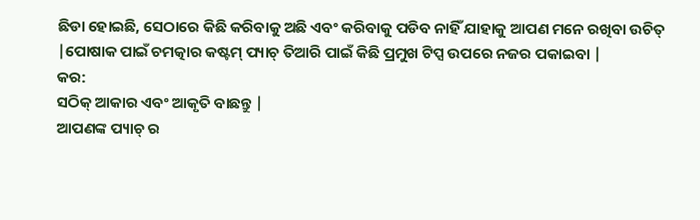ଛିଡା ହୋଇଛି, ସେଠାରେ କିଛି କରିବାକୁ ଅଛି ଏବଂ କରିବାକୁ ପଡିବ ନାହିଁ ଯାହାକୁ ଆପଣ ମନେ ରଖିବା ଉଚିତ୍ |ପୋଷାକ ପାଇଁ ଚମତ୍କାର କଷ୍ଟମ୍ ପ୍ୟାଚ୍ ତିଆରି ପାଇଁ କିଛି ପ୍ରମୁଖ ଟିପ୍ସ ଉପରେ ନଜର ପକାଇବା |
କର:
ସଠିକ୍ ଆକାର ଏବଂ ଆକୃତି ବାଛନ୍ତୁ |
ଆପଣଙ୍କ ପ୍ୟାଚ୍ ର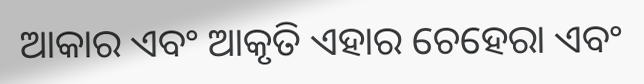ଆକାର ଏବଂ ଆକୃତି ଏହାର ଚେହେରା ଏବଂ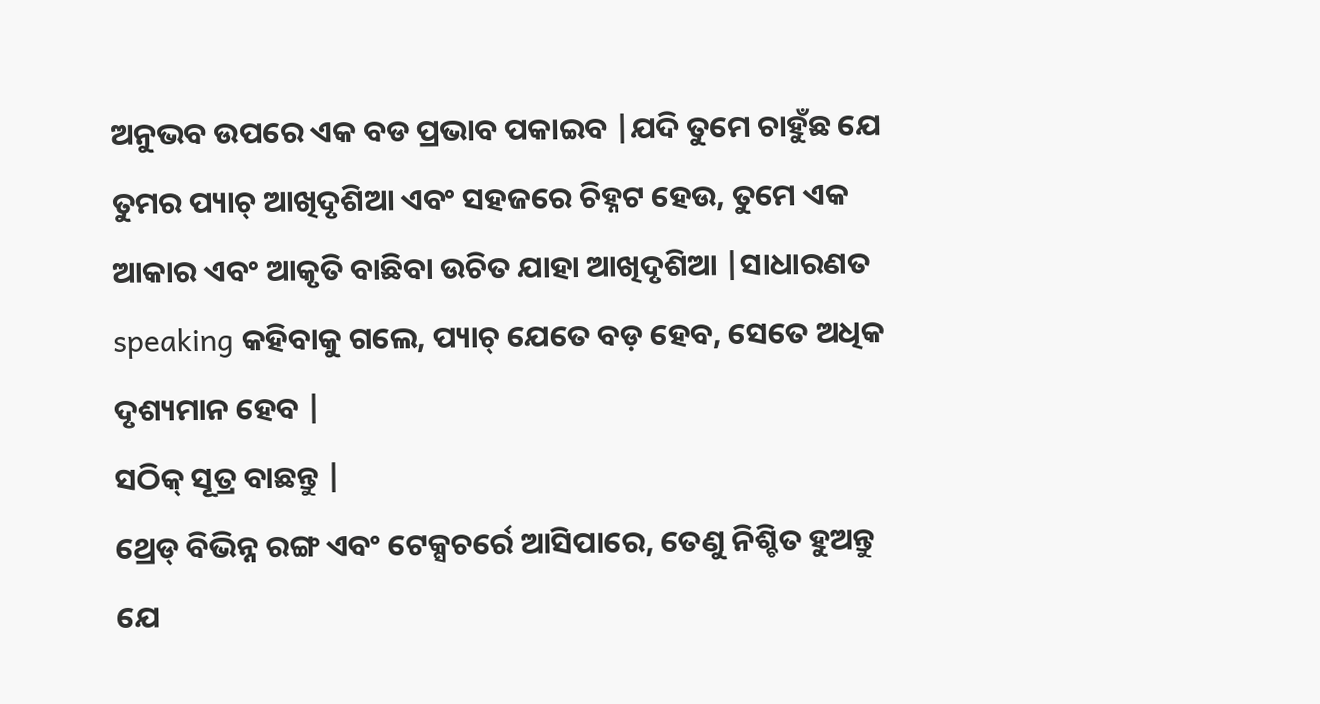ଅନୁଭବ ଉପରେ ଏକ ବଡ ପ୍ରଭାବ ପକାଇବ |ଯଦି ତୁମେ ଚାହୁଁଛ ଯେ ତୁମର ପ୍ୟାଚ୍ ଆଖିଦୃଶିଆ ଏବଂ ସହଜରେ ଚିହ୍ନଟ ହେଉ, ତୁମେ ଏକ ଆକାର ଏବଂ ଆକୃତି ବାଛିବା ଉଚିତ ଯାହା ଆଖିଦୃଶିଆ |ସାଧାରଣତ speaking କହିବାକୁ ଗଲେ, ପ୍ୟାଚ୍ ଯେତେ ବଡ଼ ହେବ, ସେତେ ଅଧିକ ଦୃଶ୍ୟମାନ ହେବ |
ସଠିକ୍ ସୂତ୍ର ବାଛନ୍ତୁ |
ଥ୍ରେଡ୍ ବିଭିନ୍ନ ରଙ୍ଗ ଏବଂ ଟେକ୍ସଚର୍ରେ ଆସିପାରେ, ତେଣୁ ନିଶ୍ଚିତ ହୁଅନ୍ତୁ ଯେ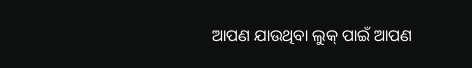ଆପଣ ଯାଉଥିବା ଲୁକ୍ ପାଇଁ ଆପଣ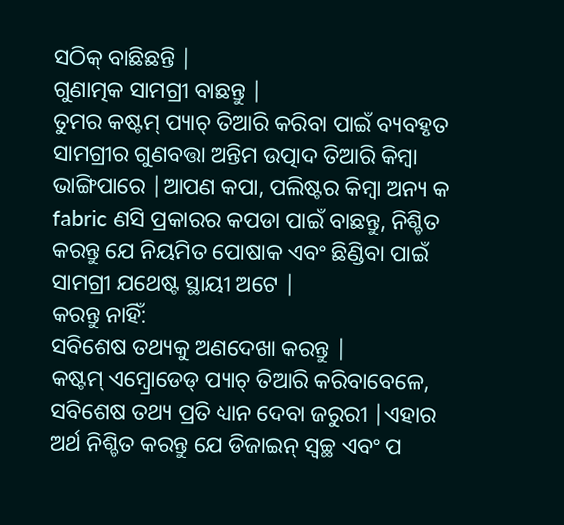ସଠିକ୍ ବାଛିଛନ୍ତି |
ଗୁଣାତ୍ମକ ସାମଗ୍ରୀ ବାଛନ୍ତୁ |
ତୁମର କଷ୍ଟମ୍ ପ୍ୟାଚ୍ ତିଆରି କରିବା ପାଇଁ ବ୍ୟବହୃତ ସାମଗ୍ରୀର ଗୁଣବତ୍ତା ଅନ୍ତିମ ଉତ୍ପାଦ ତିଆରି କିମ୍ବା ଭାଙ୍ଗିପାରେ |ଆପଣ କପା, ପଲିଷ୍ଟର କିମ୍ବା ଅନ୍ୟ କ fabric ଣସି ପ୍ରକାରର କପଡା ପାଇଁ ବାଛନ୍ତୁ, ନିଶ୍ଚିତ କରନ୍ତୁ ଯେ ନିୟମିତ ପୋଷାକ ଏବଂ ଛିଣ୍ଡିବା ପାଇଁ ସାମଗ୍ରୀ ଯଥେଷ୍ଟ ସ୍ଥାୟୀ ଅଟେ |
କରନ୍ତୁ ନାହିଁ:
ସବିଶେଷ ତଥ୍ୟକୁ ଅଣଦେଖା କରନ୍ତୁ |
କଷ୍ଟମ୍ ଏମ୍ବ୍ରୋଡେଡ୍ ପ୍ୟାଚ୍ ତିଆରି କରିବାବେଳେ, ସବିଶେଷ ତଥ୍ୟ ପ୍ରତି ଧ୍ୟାନ ଦେବା ଜରୁରୀ |ଏହାର ଅର୍ଥ ନିଶ୍ଚିତ କରନ୍ତୁ ଯେ ଡିଜାଇନ୍ ସ୍ୱଚ୍ଛ ଏବଂ ପ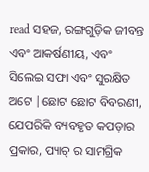read ସହଜ, ରଙ୍ଗଗୁଡ଼ିକ ଜୀବନ୍ତ ଏବଂ ଆକର୍ଷଣୀୟ, ଏବଂ ସିଲେଇ ସଫା ଏବଂ ସୁରକ୍ଷିତ ଅଟେ |ଛୋଟ ଛୋଟ ବିବରଣୀ, ଯେପରିକି ବ୍ୟବହୃତ କପଡ଼ାର ପ୍ରକାର, ପ୍ୟାଚ୍ ର ସାମଗ୍ରିକ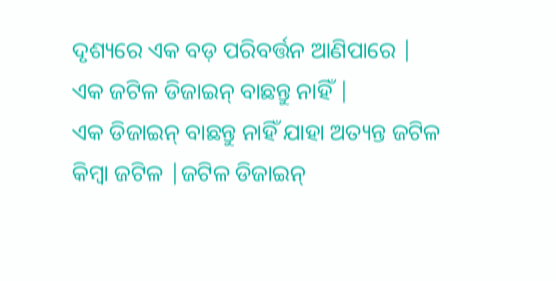ଦୃଶ୍ୟରେ ଏକ ବଡ଼ ପରିବର୍ତ୍ତନ ଆଣିପାରେ |
ଏକ ଜଟିଳ ଡିଜାଇନ୍ ବାଛନ୍ତୁ ନାହିଁ |
ଏକ ଡିଜାଇନ୍ ବାଛନ୍ତୁ ନାହିଁ ଯାହା ଅତ୍ୟନ୍ତ ଜଟିଳ କିମ୍ବା ଜଟିଳ |ଜଟିଳ ଡିଜାଇନ୍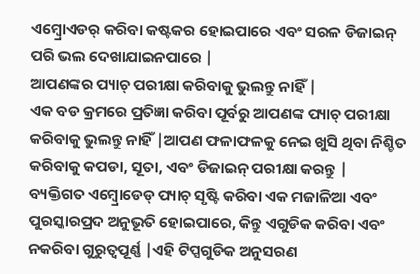ଏମ୍ବ୍ରୋଏଡର୍ କରିବା କଷ୍ଟକର ହୋଇପାରେ ଏବଂ ସରଳ ଡିଜାଇନ୍ ପରି ଭଲ ଦେଖାଯାଇନପାରେ |
ଆପଣଙ୍କର ପ୍ୟାଚ୍ ପରୀକ୍ଷା କରିବାକୁ ଭୁଲନ୍ତୁ ନାହିଁ |
ଏକ ବଡ କ୍ରମରେ ପ୍ରତିଜ୍ଞା କରିବା ପୂର୍ବରୁ ଆପଣଙ୍କ ପ୍ୟାଚ୍ ପରୀକ୍ଷା କରିବାକୁ ଭୁଲନ୍ତୁ ନାହିଁ |ଆପଣ ଫଳାଫଳକୁ ନେଇ ଖୁସି ଥିବା ନିଶ୍ଚିତ କରିବାକୁ କପଡା, ସୂତା, ଏବଂ ଡିଜାଇନ୍ ପରୀକ୍ଷା କରନ୍ତୁ |
ବ୍ୟକ୍ତିଗତ ଏମ୍ବ୍ରୋଡେଡ୍ ପ୍ୟାଚ୍ ସୃଷ୍ଟି କରିବା ଏକ ମଜାଳିଆ ଏବଂ ପୁରସ୍କାରପ୍ରଦ ଅନୁଭୂତି ହୋଇପାରେ, କିନ୍ତୁ ଏଗୁଡିକ କରିବା ଏବଂ ନକରିବା ଗୁରୁତ୍ୱପୂର୍ଣ୍ଣ |ଏହି ଟିପ୍ସଗୁଡିକ ଅନୁସରଣ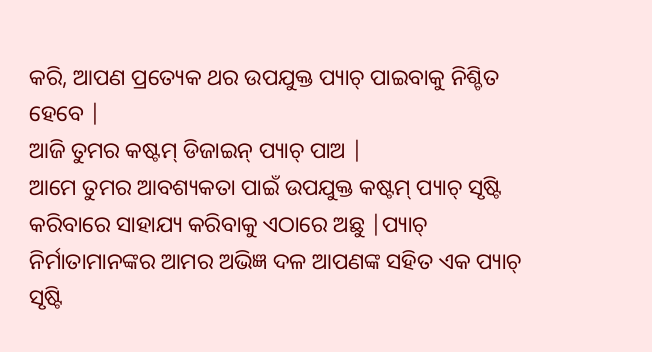କରି, ଆପଣ ପ୍ରତ୍ୟେକ ଥର ଉପଯୁକ୍ତ ପ୍ୟାଚ୍ ପାଇବାକୁ ନିଶ୍ଚିତ ହେବେ |
ଆଜି ତୁମର କଷ୍ଟମ୍ ଡିଜାଇନ୍ ପ୍ୟାଚ୍ ପାଅ |
ଆମେ ତୁମର ଆବଶ୍ୟକତା ପାଇଁ ଉପଯୁକ୍ତ କଷ୍ଟମ୍ ପ୍ୟାଚ୍ ସୃଷ୍ଟି କରିବାରେ ସାହାଯ୍ୟ କରିବାକୁ ଏଠାରେ ଅଛୁ |ପ୍ୟାଚ୍ ନିର୍ମାତାମାନଙ୍କର ଆମର ଅଭିଜ୍ଞ ଦଳ ଆପଣଙ୍କ ସହିତ ଏକ ପ୍ୟାଚ୍ ସୃଷ୍ଟି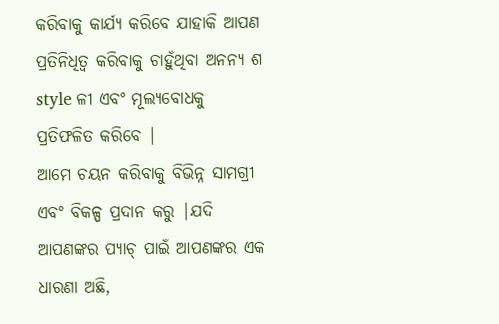କରିବାକୁ କାର୍ଯ୍ୟ କରିବେ ଯାହାକି ଆପଣ ପ୍ରତିନିଧିତ୍ୱ କରିବାକୁ ଚାହୁଁଥିବା ଅନନ୍ୟ ଶ style ଳୀ ଏବଂ ମୂଲ୍ୟବୋଧକୁ ପ୍ରତିଫଳିତ କରିବେ |
ଆମେ ଚୟନ କରିବାକୁ ବିଭିନ୍ନ ସାମଗ୍ରୀ ଏବଂ ବିକଳ୍ପ ପ୍ରଦାନ କରୁ |ଯଦି ଆପଣଙ୍କର ପ୍ୟାଚ୍ ପାଇଁ ଆପଣଙ୍କର ଏକ ଧାରଣା ଅଛି,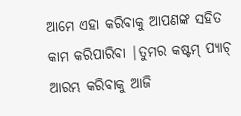ଆମେ ଏହା କରିବାକୁ ଆପଣଙ୍କ ସହିତ କାମ କରିପାରିବା |ତୁମର କଷ୍ଟମ୍ ପ୍ୟାଚ୍ ଆରମ୍ଭ କରିବାକୁ ଆଜି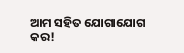ଆମ ସହିତ ଯୋଗାଯୋଗ କର!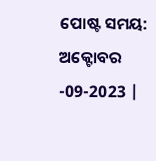ପୋଷ୍ଟ ସମୟ: ଅକ୍ଟୋବର -09-2023 |